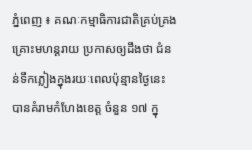ភ្នំពេញ ៖ គណៈកម្មាធិការជាតិគ្រប់គ្រង គ្រោះមហន្តរាយ ប្រកាសឲ្យដឹងថា ជំនន់ទឹកភ្លៀងក្នុងរយៈពេលប៉ុន្មានថ្ងៃនេះ បានគំរាមកំហែងខេត្ត ចំនួន ១៧ ក្នុ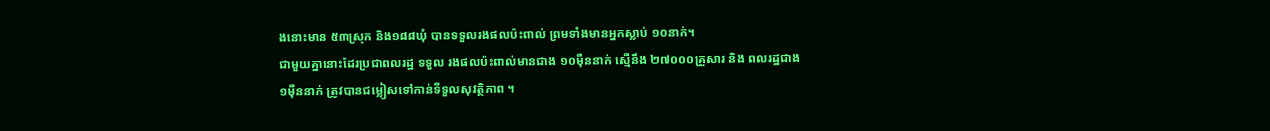ងនោះមាន ៥៣ស្រុក និង១៨៨ឃុំ បានទទួលរងផលប៉ះពាល់ ព្រមទាំងមានអ្នកស្លាប់ ១០នាក់។
ជាមួយគ្នានោះដែរប្រជាពលរដ្ឋ ទទួល រងផលប៉ះពាល់មានជាង ១០ម៉ឺននាក់ ស្មើនឹង ២៧០០០គ្រួសារ និង ពលរដ្ឋជាង ១ម៉ឺននាក់ ត្រូវបានជម្លៀសទៅកាន់ទីទួលសុវត្ថិភាព ។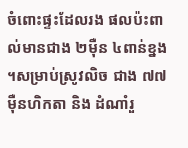ចំពោះផ្ទះដែលរង ផលប៉ះពាល់មានជាង ២ម៉ឺន ៤ពាន់ខ្នង ។សម្រាប់ស្រូវលិច ជាង ៧៧ម៉ឺនហិកតា និង ដំណាំរួ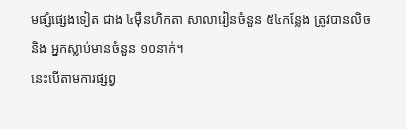មផ្សំផ្សេងទៀត ជាង ៤ម៉ឺនហិកតា សាលារៀនចំនួន ៥៤កន្លែង ត្រូវបានលិច និង អ្នកស្លាប់មានចំនួន ១០នាក់។
នេះបើតាមការផ្សព្វ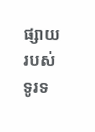ផ្សាយរបស់ទូរទ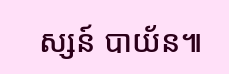ស្សន៍ បាយ័ន៕